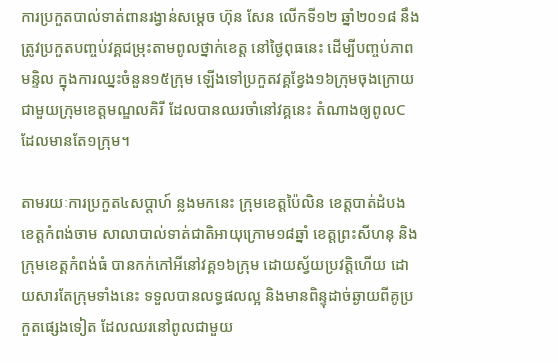ការប្រកួតបាល់ទាត់ពានរង្វាន់សម្តេច ហ៊ុន សែន លើកទី១២ ឆ្នាំ២០១៨ នឹងត្រូវប្រកួតបញ្ចប់វគ្គជម្រុះតាមពូលថ្នាក់ខេត្ត នៅថ្ងៃពុធនេះ ដើម្បីបញ្ចប់ភាពមន្ទិល ក្នុងការឈ្នះចំនួន១៥ក្រុម ឡើងទៅប្រកួតវគ្គខ្វែង១៦ក្រុមចុងក្រោយ ជាមួយក្រុមខេត្តមណ្ឌលគិរី ដែលបានឈរចាំនៅវគ្គនេះ តំណាងឲ្យពូលC ដែលមានតែ១ក្រុម។

តាមរយៈការប្រកួត៤សប្តាហ៍ ន្លងមកនេះ ក្រុមខេត្តប៉ៃលិន ខេត្តបាត់ដំបង ខេត្តកំពង់ចាម សាលាបាល់ទាត់ជាតិអាយុក្រោម១៨ឆ្នាំ ខេត្តព្រះសីហនុ និងក្រុមខេត្តកំពង់ធំ បានកក់កៅអីនៅវគ្គ១៦ក្រុម ដោយស្វ័យប្រវត្តិហើយ ដោយសារតែក្រុមទាំងនេះ ទទួលបានលទ្ធផលល្អ និងមានពិន្ទុដាច់ឆ្ងាយពីគូប្រកួតផ្សេងទៀត ដែលឈរនៅពូលជាមួយ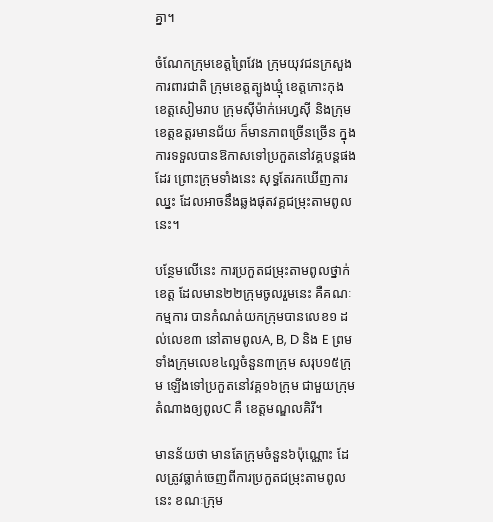គ្នា។

ចំណែកក្រុមខេត្តព្រៃវែង ក្រុមយុវជនក្រសួងការពារជាតិ ក្រុមខេត្តត្បូងឃ្មុំ ខេត្តកោះកុង ខេត្តសៀមរាប ក្រុមស៊ីម៉ាក់អេហ្វស៊ី និងក្រុមខេត្តឧត្តរមានជ័យ ក៏មានភាពច្រើនច្រើន ក្នុងការទទួលបានឱកាសទៅប្រកួតនៅវគ្គបន្តផងដែរ ព្រោះក្រុមទាំងនេះ សុទ្ធតែរកឃើញការឈ្នះ ដែលអាចនឹងឆ្លងផុតវគ្គជម្រុះតាមពូលនេះ។

បន្ថែមលើនេះ ការប្រកួតជម្រុះតាមពូលថ្នាក់ខេត្ត ដែលមាន២២ក្រុមចូលរួមនេះ គឺគណៈកម្មការ បានកំណត់យកក្រុមបានលេខ១ ដល់លេខ៣ នៅតាមពូលA, B, D និង E ព្រមទាំងក្រុមលេខ៤ល្អចំនួន៣ក្រុម សរុប១៥ក្រុម ឡើងទៅប្រកួតនៅវគ្គ១៦ក្រុម ជាមួយក្រុមតំណាងឲ្យពូលC គឺ ខេត្តមណ្ឌលគិរី។

មានន័យថា មានតែក្រុមចំនួន៦ប៉ុណ្ណោះ ដែលត្រូវធ្លាក់ចេញពីការប្រកួតជម្រុះតាមពូលនេះ ខណៈក្រុម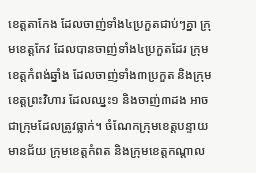ខេត្តតាកែង ដែលចាញ់ទាំង៤ប្រកួតជាប់ៗគ្នា ក្រុមខេត្តកែវ ដែលបានចាញ់ទាំង៤ប្រកួតដែរ ក្រុមខេត្តកំពង់ឆ្នាំង ដែលចាញ់ទាំង៣ប្រកួត និងក្រុមខេត្តព្រះវិហារ ដែលឈ្នះ១ និងចាញ់៣ដង អាចជាក្រុមដែលត្រូវធ្លាក់។ ចំណែកក្រុមខេត្តបន្ទាយមានជ័យ ក្រុមខេត្តកំពត និងក្រុមខេត្តកណ្តាល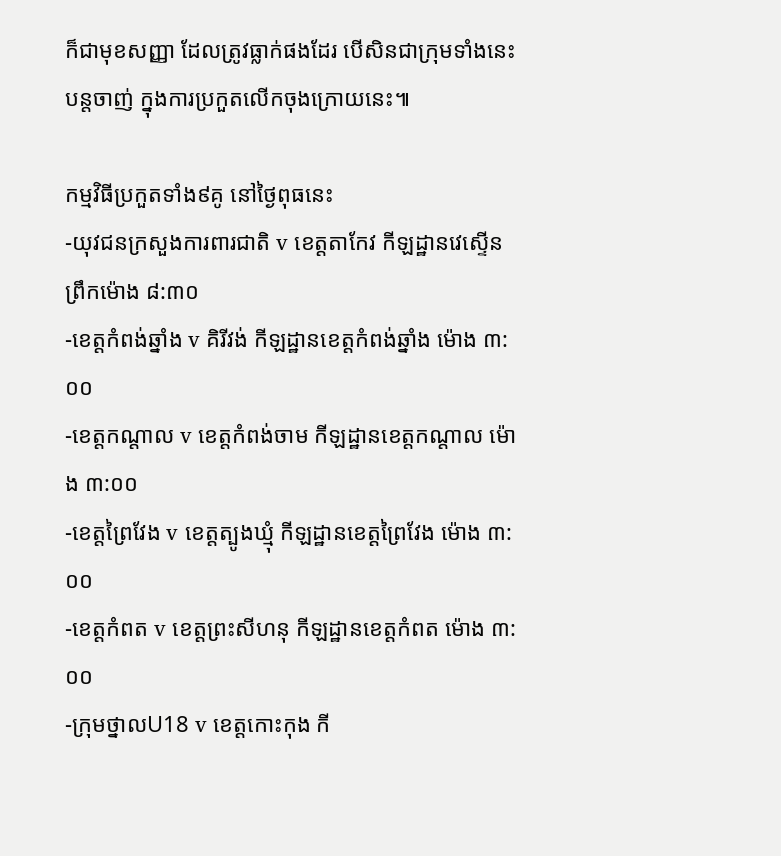ក៏ជាមុខសញ្ញា ដែលត្រូវធ្លាក់ផងដែរ បើសិនជាក្រុមទាំងនេះ បន្តចាញ់ ក្នុងការប្រកួតលើកចុងក្រោយនេះ៕

កម្មវិធីប្រកួតទាំង៩គូ នៅថ្ងៃពុធនេះ
-យុវជនក្រសួងការពារជាតិ v ខេត្តតាកែវ កីឡដ្ឋានវេស្ទើន ព្រឹកម៉ោង ៨:៣០
-ខេត្តកំពង់ឆ្នាំង v គិរីវង់ កីឡដ្ឋានខេត្តកំពង់ឆ្នាំង ម៉ោង ៣:០០
-ខេត្តកណ្តាល v ខេត្តកំពង់ចាម កីឡដ្ឋានខេត្តកណ្តាល ម៉ោង ៣:០០
-ខេត្តព្រៃវែង v ខេត្តត្បូងឃ្មុំ កីឡដ្ឋានខេត្តព្រៃវែង ម៉ោង ៣:០០
-ខេត្តកំពត v ខេត្តព្រះសីហនុ កីឡដ្ឋានខេត្តកំពត ម៉ោង ៣:០០
-ក្រុមថ្នាលU18 v ខេត្តកោះកុង កី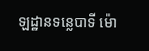ឡដ្ឋានទន្លេបាទី ម៉ោ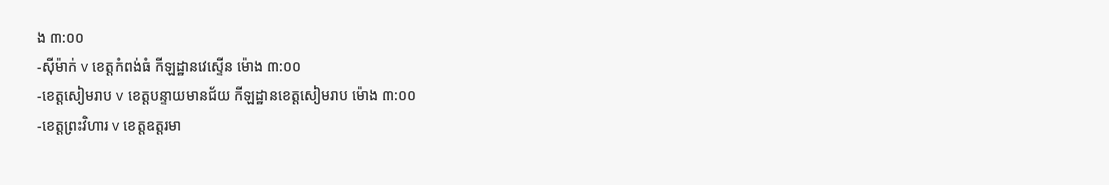ង ៣:០០
-ស៊ីម៉ាក់ v ខេត្តកំពង់ធំ កីឡដ្ឋានវេស្ទើន ម៉ោង ៣:០០
-ខេត្តសៀមរាប v ខេត្តបន្ទាយមានជ័យ កីឡដ្ឋានខេត្តសៀមរាប ម៉ោង ៣:០០
-ខេត្តព្រះវិហារ v ខេត្តឧត្តរមា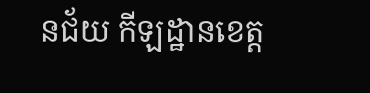នជ័យ កីឡដ្ឋានខេត្ត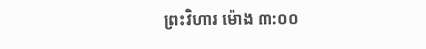ព្រះវិហារ ម៉ោង ៣:០០